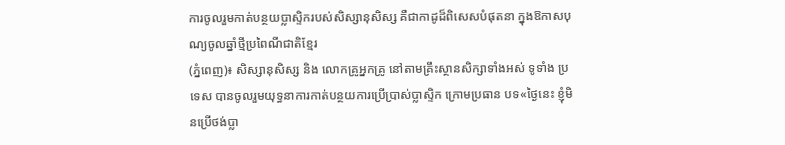ការចូលរួមកាត់បន្ថយប្លាស្ទិករបស់សិស្សានុសិស្ស គឺជាកាដូដ៏ពិសេសបំផុតនា ក្នុងឱកាសបុណ្យចូលឆ្នាំថ្មីប្រពៃណីជាតិខ្មែរ
(ភ្នំពេញ)៖ សិស្សានុសិស្ស និង លោកគ្រូអ្នកគ្រូ នៅតាមគ្រឹះស្ថានសិក្សាទាំងអស់ ទូទាំង ប្រទេស បានចូលរួមយុទ្ធនាការកាត់បន្ថយការប្រើប្រាស់ប្លាស្ទិក ក្រោមប្រធាន បទ«ថ្ងៃនេះ ខ្ញុំមិនប្រើថង់ប្លា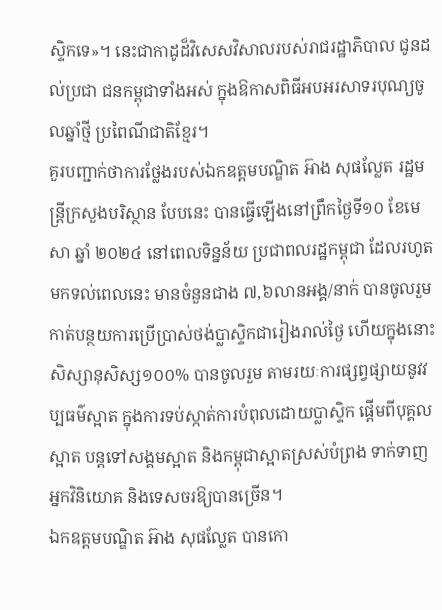ស្ទិកទេ»។ នេះជាកាដូដ៏វិសេសវិសាលរបស់រាជរដ្ឋាភិបាល ជូនដល់ប្រជា ជនកម្ពុជាទាំងអស់ ក្នុងឱកាសពិធីអបអរសាទរបុណ្យចូលឆ្នាំថ្មី ប្រពៃណីជាតិខ្មែរ។
គួរបញ្ជាក់ថាការថ្លែងរបស់ឯកឧត្តមបណ្ឌិត អ៊ាង សុផល្លែត រដ្ឋមន្រ្តីក្រសួងបរិស្ថាន បែបនេះ បានធ្វើឡើងនៅព្រឹកថ្ងៃទី១០ ខែមេសា ឆ្នាំ ២០២៤ នៅពេលទិន្នន័យ ប្រជាពលរដ្ឋកម្ពុជា ដែលរហូតមកទល់ពេលនេះ មានចំនួនជាង ៧,៦លានអង្គ/នាក់ បានចូលរួមកាត់បន្ថយការប្រើប្រាស់ថង់ប្លាស្ទិកជារៀងរាល់ថ្ងៃ ហើយក្នុងនោះ សិស្សានុសិស្ស១០០% បានចូលរួម តាមរយៈការផ្សព្វផ្សាយនូវវប្បធម៌ស្អាត ក្នុងការទប់ស្កាត់ការបំពុលដោយប្លាស្ទិក ផ្តើមពីបុគ្គលស្អាត បន្តទៅសង្គមស្អាត និងកម្ពុជាស្អាតស្រស់បំព្រង ទាក់ទាញអ្នកវិនិយោគ និងទេសចរឱ្យបានច្រើន។
ឯកឧត្តមបណ្ឌិត អ៊ាង សុផល្លែត បានកោ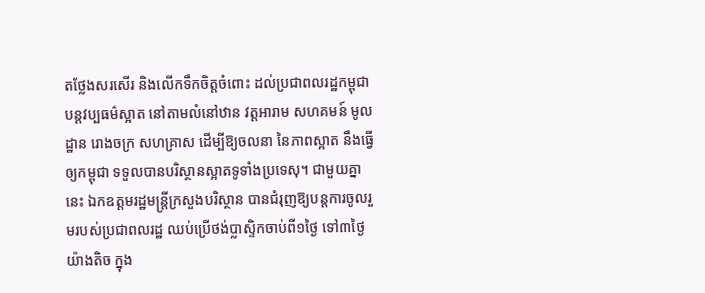តថ្លែងសរសើរ និងលើកទឹកចិត្តចំពោះ ដល់ប្រជាពលរដ្ឋកម្ពុជា បន្តវប្បធម៌ស្អាត នៅតាមលំនៅឋាន វត្តអារាម សហគមន៍ មូលដ្ឋាន រោងចក្រ សហគ្រាស ដើម្បីឱ្យចលនា នៃភាពស្អាត នឹងធ្វើឲ្យកម្ពុជា ទទួលបានបរិស្ថានស្អាតទូទាំងប្រទេសុ។ ជាមួយគ្នានេះ ឯកឧត្តមរដ្ឋមន្រ្តីក្រសួងបរិស្ថាន បានជំរុញឱ្យបន្តការចូលរួមរបស់ប្រជាពលរដ្ឋ ឈប់ប្រើថង់ប្លាស្ទិកចាប់ពី១ថ្ងៃ ទៅ៣ថ្ងៃយ៉ាងតិច ក្នុង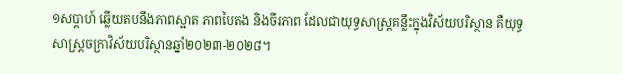១សប្តាហ៍ ឆ្លើយតបនឹងភាពស្អាត ភាពបៃតង និងចីរភាព ដែលជាយុទ្ធសាស្រ្តគន្លឹះក្នុងវិស័យបរិស្ថាន គឺយុទ្ធសាស្រ្តចក្រាវិស័យបរិស្ថានឆ្នាំ២០២៣-២០២៨។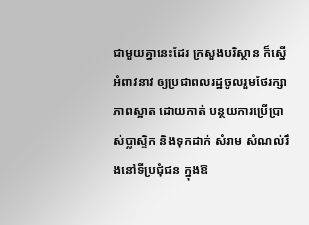ជាមួយគ្នានេះដែរ ក្រសួងបរិស្ថាន ក៏ស្នើអំពាវនាវ ឲ្យប្រជាពលរដ្ឋចូលរួមថែរក្សា ភាពស្អាត ដោយកាត់ បន្ថយការប្រើប្រាស់ប្លាស្ទិក និងទុកដាក់ សំរាម សំណល់រឹងនៅទីប្រជុំជន ក្នុងឱ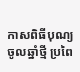កាសពិធីបុណ្យចូលឆ្នាំថ្មី ប្រពៃ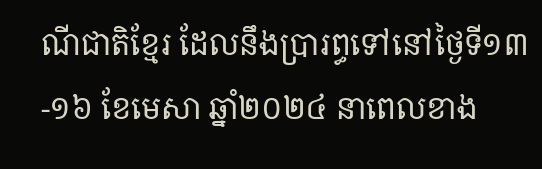ណីជាតិខ្មែរ ដែលនឹងប្រារព្ធទៅនៅថ្ងៃទី១៣-១៦ ខែមេសា ឆ្នាំ២០២៤ នាពេលខាង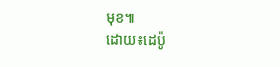មុខ៕
ដោយ៖ដេប៉ូ